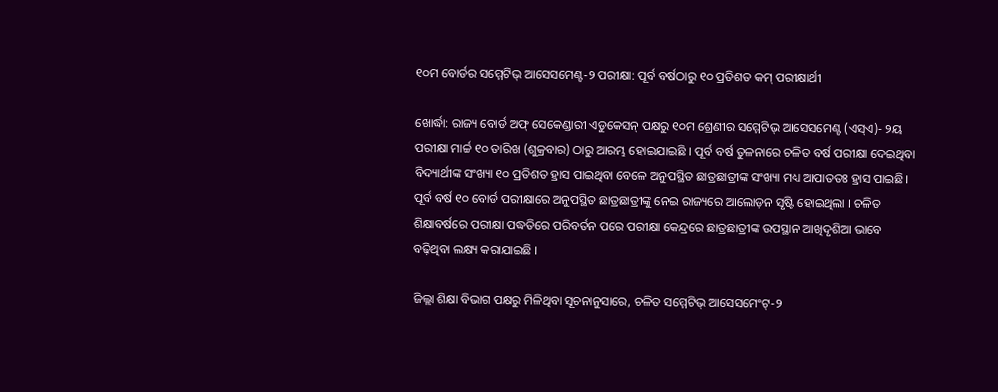୧୦ମ ବୋର୍ଡର ସମ୍ମେଟିଭ୍ ଆସେସମେଣ୍ଟ-୨ ପରୀକ୍ଷା: ପୂର୍ବ ବର୍ଷଠାରୁ ୧୦ ପ୍ରତିଶତ କମ୍ ପରୀକ୍ଷାର୍ଥୀ

ଖୋର୍ଦ୍ଧା: ରାଜ୍ୟ ବୋର୍ଡ ଅଫ୍ ସେକେଣ୍ଡାରୀ ଏଡୁକେସନ୍ ପକ୍ଷରୁ ୧୦ମ ଶ୍ରେଣୀର ସମ୍ମେଟିଭ୍ ଆସେସମେଣ୍ଟ (ଏସ୍ଏ)- ୨ୟ ପରୀକ୍ଷା ମାର୍ଚ୍ଚ ୧୦ ତାରିଖ (ଶୁକ୍ରବାର) ଠାରୁ ଆରମ୍ଭ ହୋଇଯାଇଛି । ପୂର୍ବ ବର୍ଷ ତୁଳନାରେ ଚଳିତ ବର୍ଷ ପରୀକ୍ଷା ଦେଇଥିବା ବିଦ୍ୟାର୍ଥୀଙ୍କ ସଂଖ୍ୟା ୧୦ ପ୍ରତିଶତ ହ୍ରାସ ପାଇଥିବା ବେଳେ ଅନୁପସ୍ଥିତ ଛାତ୍ରଛାତ୍ରୀଙ୍କ ସଂଖ୍ୟା ମଧ୍ୟ ଆପାତତଃ ହ୍ରାସ ପାଇଛି। ପୂର୍ବ ବର୍ଷ ୧୦ ବୋର୍ଡ ପରୀକ୍ଷାରେ ଅନୁପସ୍ଥିତ ଛାତ୍ରଛାତ୍ରୀଙ୍କୁ ନେଇ ରାଜ୍ୟରେ ଆଲୋଡ଼ନ ସୃଷ୍ଟି ହୋଇଥିଲା । ଚଳିତ ଶିକ୍ଷାବର୍ଷରେ ପରୀକ୍ଷା ପଦ୍ଧତିରେ ପରିବର୍ତନ ପରେ ପରୀକ୍ଷା କେନ୍ଦ୍ରରେ ଛାତ୍ରଛାତ୍ରୀଙ୍କ ଉପସ୍ଥାନ ଆଖିଦୃଶିଆ ଭାବେ ବଢ଼ିଥିବା ଲକ୍ଷ୍ୟ କରାଯାଇଛି ।

ଜିଲ୍ଲା ଶିକ୍ଷା ବିଭାଗ ପକ୍ଷରୁ ମିଳିଥିବା ସୂଚନାନୁସାରେ, ଚଳିତ ସମ୍ମେଟିଭ୍ ଆସେସମେଂଟ୍-୨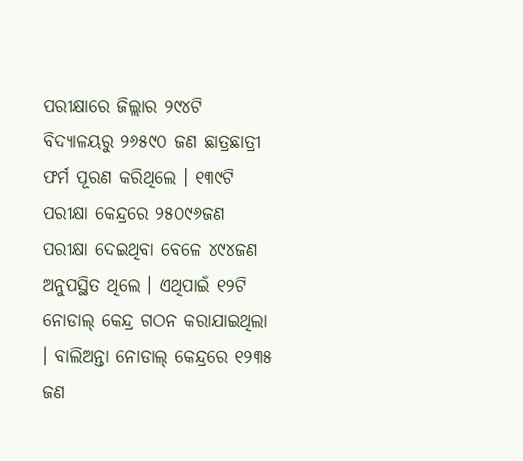ପରୀକ୍ଷାରେ ଜିଲ୍ଲାର ୨୯୪ଟି ବିଦ୍ୟାଳୟରୁ ୨୬୫୯୦ ଜଣ ଛାତ୍ରଛାତ୍ରୀ ଫର୍ମ ପୂରଣ କରିଥିଲେ । ୧୩୯ଟି ପରୀକ୍ଷା କେନ୍ଦ୍ରରେ ୨୫୦୯୬ଜଣ ପରୀକ୍ଷା ଦେଇଥିବା ବେଳେ ୪୯୪ଜଣ ଅନୁପସ୍ଥିତ ଥିଲେ । ଏଥିପାଇଁ ୧୨ଟି ନୋଡାଲ୍ କେନ୍ଦ୍ର ଗଠନ କରାଯାଇଥିଲା । ବାଲିଅନ୍ତା ନୋଡାଲ୍ କେନ୍ଦ୍ରରେ ୧୨୩୫ ଜଣ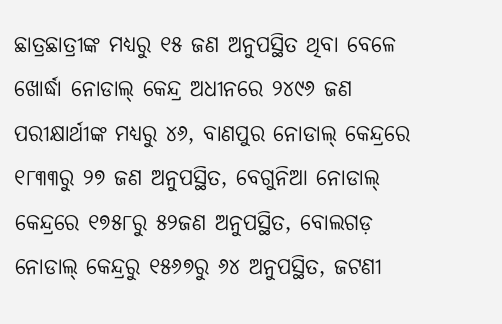ଛାତ୍ରଛାତ୍ରୀଙ୍କ ମଧ୍ୟରୁ ୧୫ ଜଣ ଅନୁପସ୍ଥିତ ଥିବା ବେଳେ ଖୋର୍ଦ୍ଧା ନୋଡାଲ୍ କେନ୍ଦ୍ର ଅଧୀନରେ ୨୪୯୬ ଜଣ ପରୀକ୍ଷାର୍ଥୀଙ୍କ ମଧ୍ୟରୁ ୪୬, ବାଣପୁର ନୋଡାଲ୍ କେନ୍ଦ୍ରରେ ୧୮୩୩ରୁ ୨୭ ଜଣ ଅନୁପସ୍ଥିତ, ବେଗୁନିଆ ନୋଡାଲ୍ କେନ୍ଦ୍ରରେ ୧୭୫୮ରୁ ୫୨ଜଣ ଅନୁପସ୍ଥିତ, ବୋଲଗଡ଼ ନୋଡାଲ୍ କେନ୍ଦ୍ରରୁ ୧୫୬୭ରୁ ୬୪ ଅନୁପସ୍ଥିତ, ଜଟଣୀ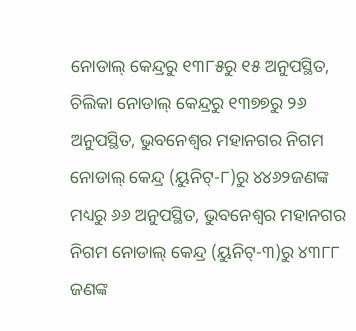ନୋଡାଲ୍ କେନ୍ଦ୍ରରୁ ୧୩୮୫ରୁ ୧୫ ଅନୁପସ୍ଥିତ, ଚିଲିକା ନୋଡାଲ୍ କେନ୍ଦ୍ରରୁ ୧୩୭୭ରୁ ୨୬ ଅନୁପସ୍ଥିତ, ଭୁବନେଶ୍ୱର ମହାନଗର ନିଗମ ନୋଡାଲ୍ କେନ୍ଦ୍ର (ୟୁନିଟ୍-୮)ରୁ ୪୪୬୨ଜଣଙ୍କ ମଧ୍ୟରୁ ୬୬ ଅନୁପସ୍ଥିତ, ଭୁବନେଶ୍ୱର ମହାନଗର ନିଗମ ନୋଡାଲ୍ କେନ୍ଦ୍ର (ୟୁନିଟ୍-୩)ରୁ ୪୩୮୮ ଜଣଙ୍କ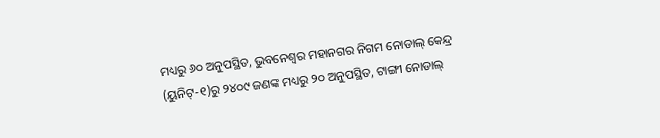ମଧ୍ୟରୁ ୬୦ ଅନୁପସ୍ଥିତ, ଭୁବନେଶ୍ୱର ମହାନଗର ନିଗମ ନୋଡାଲ୍ କେନ୍ଦ୍ର (ୟୁନିଟ୍-୧)ରୁ ୨୪୦୯ ଜଣଙ୍କ ମଧ୍ୟରୁ ୨୦ ଅନୁପସ୍ଥିତ, ଟାଙ୍ଗୀ ନୋଡାଲ୍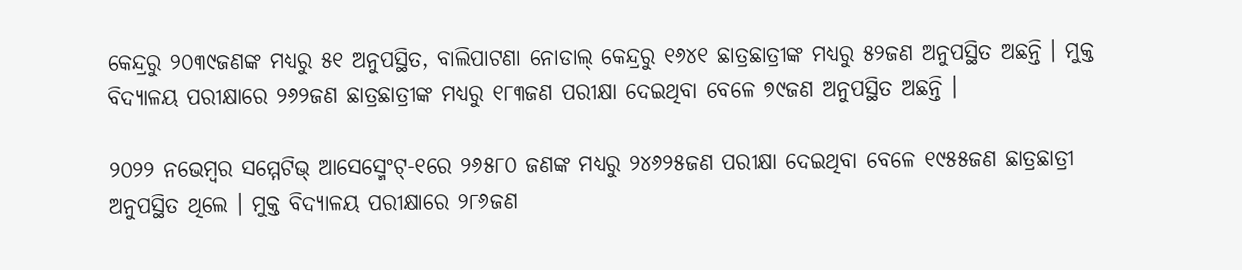କେନ୍ଦ୍ରରୁ ୨୦୩୯ଜଣଙ୍କ ମଧ୍ୟରୁ ୫୧ ଅନୁପସ୍ଥିତ, ବାଲିପାଟଣା ନୋଡାଲ୍ କେନ୍ଦ୍ରରୁ ୧୬୪୧ ଛାତ୍ରଛାତ୍ରୀଙ୍କ ମଧ୍ୟରୁ ୫୨ଜଣ ଅନୁପସ୍ଥିତ ଅଛନ୍ତି । ମୁକ୍ତ ବିଦ୍ୟାଳୟ ପରୀକ୍ଷାରେ ୨୬୨ଜଣ ଛାତ୍ରଛାତ୍ରୀଙ୍କ ମଧ୍ୟରୁ ୧୮୩ଜଣ ପରୀକ୍ଷା ଦେଇଥିବା ବେଳେ ୭୯ଜଣ ଅନୁପସ୍ଥିତ ଅଛନ୍ତି ।

୨୦୨୨ ନଭେମ୍ବର ସମ୍ମେଟିଭ୍ ଆସେସ୍ମେଂଟ୍-୧ରେ ୨୬୫୮୦ ଜଣଙ୍କ ମଧ୍ୟରୁ ୨୪୬୨୫ଜଣ ପରୀକ୍ଷା ଦେଇଥିବା ବେଳେ ୧୯୫୫ଜଣ ଛାତ୍ରଛାତ୍ରୀ ଅନୁପସ୍ଥିତ ଥିଲେ । ମୁକ୍ତ ବିଦ୍ୟାଳୟ ପରୀକ୍ଷାରେ ୨୮୬ଜଣ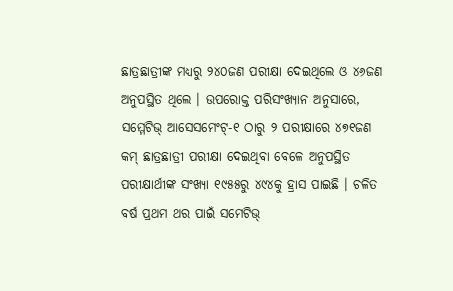ଛାତ୍ରଛାତ୍ରୀଙ୍କ ମଧ୍ୟରୁ ୨୪୦ଜଣ ପରୀକ୍ଷା ଦେଇଥିଲେ ଓ ୪୬ଜଣ ଅନୁପସ୍ଥିତ ଥିଲେ । ଉପରୋକ୍ତ ପରିସଂଖ୍ୟାନ ଅନୁସାରେ, ସମ୍ମେଟିଭ୍ ଆସେସମେଂଟ୍-୧ ଠାରୁ ୨ ପରୀକ୍ଷାରେ ୪୭୧ଜଣ କମ୍ ଛାତ୍ରଛାତ୍ରୀ ପରୀକ୍ଷା ଦେଇଥିବା ବେଳେ ଅନୁପସ୍ଥିତ ପରୀକ୍ଷାର୍ଥୀଙ୍କ ସଂଖ୍ୟା ୧୯୫୫ରୁ ୪୯୪କୁ ହ୍ରାସ ପାଇଛି । ଚଳିତ ବର୍ଷ ପ୍ରଥମ ଥର ପାଇଁ ସମେଟିଭ୍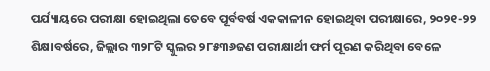ପର୍ଯ୍ୟାୟରେ ପରୀକ୍ଷା ହୋଇଥିଲା ତେବେ ପୂର୍ବବର୍ଷ ଏକକାଳୀନ ହୋଇଥିବା ପରୀକ୍ଷାରେ, ୨୦୨୧-୨୨ ଶିକ୍ଷାବର୍ଷରେ, ଜିଲ୍ଲାର ୩୨୮ଟି ସ୍କୁଲର ୨୮୫୩୬ଜଣ ପରୀକ୍ଷାର୍ଥୀ ଫର୍ମ ପୂରଣ କରିଥିବା ବେଳେ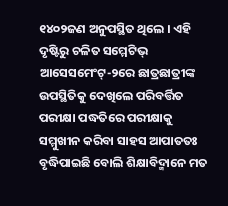୧୪୦୨ଜଣ ଅନୁପସ୍ଥିତ ଥିଲେ । ଏହି ଦୃଷ୍ଟିରୁ ଚଳିତ ସମ୍ମେଟିଭ୍ ଆସେସମେଂଟ୍-୨ରେ ଛାତ୍ରଛାତ୍ରୀଙ୍କ ଉପସ୍ଥିତିକୁ ଦେଖିଲେ ପରିବର୍ତ୍ତିତ ପରୀକ୍ଷା ପଦ୍ଧତିରେ ପରୀକ୍ଷାକୁ ସମ୍ମୁଖୀନ କରିବା ସାହସ ଆପାତତଃ ବୃଦ୍ଧିପାଇଛି ବୋଲି ଶିକ୍ଷାବିଦ୍ମାନେ ମତ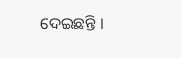ଦେଇଛନ୍ତି ।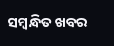ସମ୍ବନ୍ଧିତ ଖବର